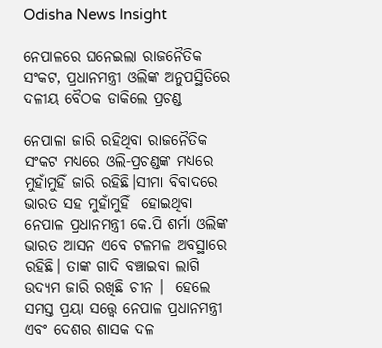Odisha News Insight

ନେପାଳରେ ଘନେଇଲା ରାଜନୈତିକ ସଂକଟ, ପ୍ରଧାନମନ୍ତ୍ରୀ ଓଲିଙ୍କ ଅନୁପସ୍ଥିତିରେ ଦଳୀୟ ବୈଠକ ଡାକିଲେ ପ୍ରଚଣ୍ଡ

ନେପାଳା ଜାରି ରହିଥିବା ରାଜନୈତିକ ସଂକଟ ମଧ୍ୟରେ ଓଲି-ପ୍ରଚଣ୍ଡଙ୍କ ମଧ୍ୟରେ ମୁହାଁମୁହିଁ ଜାରି ରହିଛି।ସୀମା ବିବାଦରେ ଭାରତ ସହ ମୁହାଁମୁହିଁ  ହୋଇଥିବା ନେପାଳ ପ୍ରଧାନମନ୍ତ୍ରୀ କେ.ପି ଶର୍ମା ଓଲିଙ୍କ ଭାରତ ଆସନ ଏବେ ଟଳମଳ ଅବସ୍ଥାରେ ରହିଛି। ତାଙ୍କ ଗାଦି ବଞ୍ଚାଇବା ଲାଗି ଉଦ୍ୟମ ଜାରି ରଖିଛି ଚୀନ ।  ହେଲେ ସମସ୍ତ ପ୍ରୟା ସତ୍ତ୍ୱେ ନେପାଳ ପ୍ରଧାନମନ୍ତ୍ରୀ ଏବଂ ଦେଶର ଶାସକ ଦଳ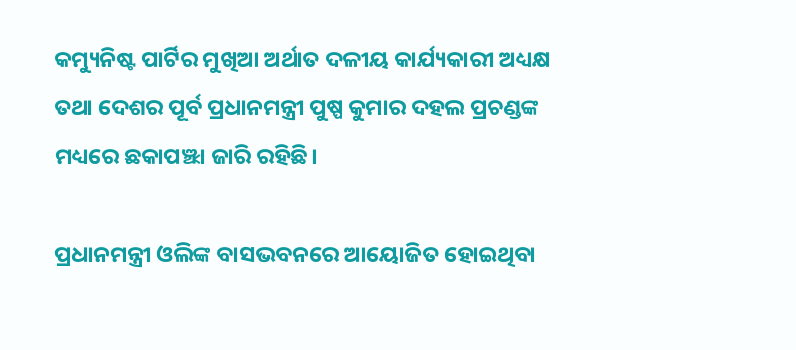କମ୍ୟୁନିଷ୍ଟ ପାର୍ଟିର ମୁଖିଆ ଅର୍ଥାତ ଦଳୀୟ କାର୍ଯ୍ୟକାରୀ ଅଧ୍ୟକ୍ଷ ତଥା ଦେଶର ପୂର୍ବ ପ୍ରଧାନମନ୍ତ୍ରୀ ପୁଷ୍ପ କୁମାର ଦହଲ ପ୍ରଚଣ୍ଡଙ୍କ ମଧ୍ୟରେ ଛକାପଞ୍ଝା ଜାରି ରହିଛି।

ପ୍ରଧାନମନ୍ତ୍ରୀ ଓଲିଙ୍କ ବାସଭବନରେ ଆୟୋଜିତ ହୋଇଥିବା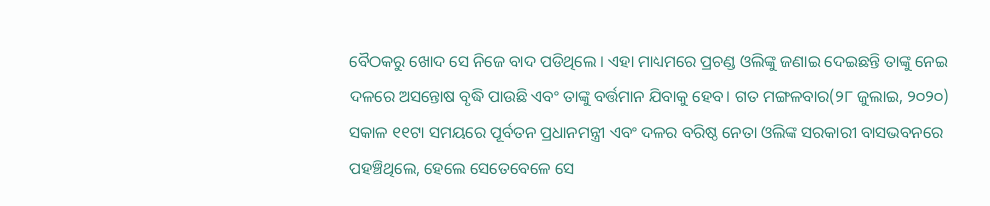ବୈଠକରୁ ଖୋଦ ସେ ନିଜେ ବାଦ ପଡିଥିଲେ । ଏହା ମାଧ୍ୟମରେ ପ୍ରଚଣ୍ଡ ଓଲିଙ୍କୁ ଜଣାଇ ଦେଇଛନ୍ତି ତାଙ୍କୁ ନେଇ ଦଳରେ ଅସନ୍ତୋଷ ବୃଦ୍ଧି ପାଉଛି ଏବଂ ତାଙ୍କୁ ବର୍ତ୍ତମାନ ଯିବାକୁ ହେବ। ଗତ ମଙ୍ଗଳବାର(୨୮ ଜୁଲାଇ, ୨୦୨୦) ସକାଳ ୧୧ଟା ସମୟରେ ପୂର୍ବତନ ପ୍ରଧାନମନ୍ତ୍ରୀ ଏବଂ ଦଳର ବରିଷ୍ଠ ନେତା ଓଲିଙ୍କ ସରକାରୀ ବାସଭବନରେ ପହଞ୍ଚିଥିଲେ, ହେଲେ ସେତେବେଳେ ସେ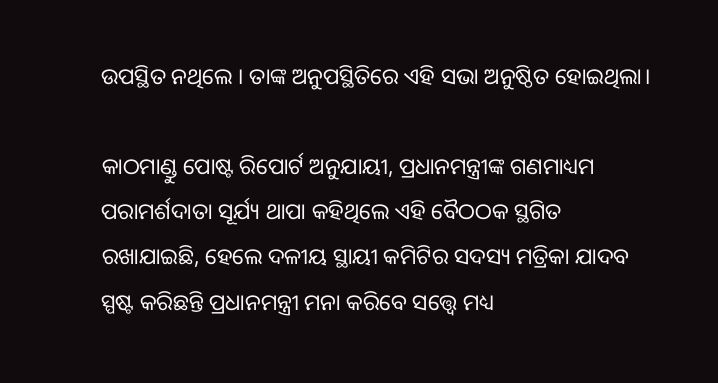ଉପସ୍ଥିତ ନଥିଲେ । ତାଙ୍କ ଅନୁପସ୍ଥିତିରେ ଏହି ସଭା ଅନୁଷ୍ଠିତ ହୋଇଥିଲା।

କାଠମାଣ୍ଡୁ ପୋଷ୍ଟ ରିପୋର୍ଟ ଅନୁଯାୟୀ, ପ୍ରଧାନମନ୍ତ୍ରୀଙ୍କ ଗଣମାଧ୍ୟମ ପରାମର୍ଶଦାତା ସୂର୍ଯ୍ୟ ଥାପା କହିଥିଲେ ଏହି ବୈଠଠକ ସ୍ଥଗିତ ରଖାଯାଇଛି, ହେଲେ ଦଳୀୟ ସ୍ଥାୟୀ କମିଟିର ସଦସ୍ୟ ମତ୍ରିକା ଯାଦବ ସ୍ପଷ୍ଟ କରିଛନ୍ତି ପ୍ରଧାନମନ୍ତ୍ରୀ ମନା କରିବେ ସତ୍ତ୍ୱେ ମଧ୍ୟ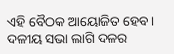ଏହି ବୈଠକ ଆୟୋଜିତ ହେବ। ଦଳୀୟ ସଭା ଲାଗି ଦଳର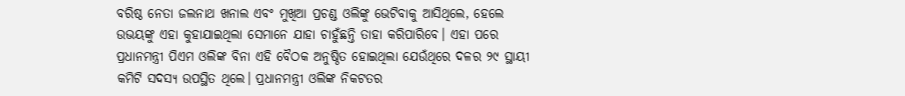ବରିଷ୍ଠ ନେତା ଜଲନାଥ ଖନାଲ ଏବଂ ମୁଖିଆ ପ୍ରଚଣ୍ଡ ଓଲିଙ୍କୁ ଭେଟିବାକୁ ଆସିଥିଲେ, ହେଲେ ଉଭୟଙ୍କୁ ଏହା କୁହାଯାଇଥିଲା ସେମାନେ ଯାହା ଚାହୁଁଛନ୍ତି ତାହା କରିପାରିବେ। ଏହା ପରେ ପ୍ରଧାନମନ୍ତ୍ରୀ ପିଏମ ଓଲିଙ୍କ ବିନା ଏହି ବୈଠକ ଅନୁଷ୍ଠିତ ହୋଇଥିଲା ଯେଉଁଥିରେ ଦଳର ୨୯ ସ୍ଥାୟୀ କମିଟି ସଦସ୍ୟ ଉପସ୍ଥିତ ଥିଲେ। ପ୍ରଧାନମନ୍ତ୍ରୀ ଓଲିଙ୍କ ନିକଟତର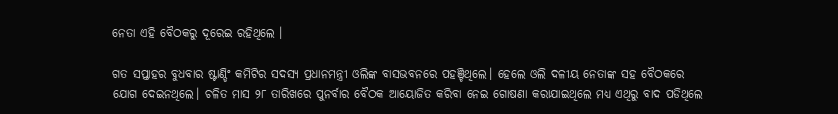ନେତା ଏହି ବୈଠକରୁ ଦୂରେଇ ରହିଥିଲେ ।

ଗତ ସପ୍ତାହର ବୁଧବାର ଷ୍ଟାଣ୍ଡିଂ କମିଟିର ସଦସ୍ୟ ପ୍ରଧାନମନ୍ତ୍ରୀ ଓଲିଙ୍କ ବାସଭବନରେ ପହଞ୍ଚିଥିଲେ। ହେଲେ ଓଲି ଦଳୀୟ ନେତାଙ୍କ ସହ ବୈଠକରେ ଯୋଗ ଦେଇନଥିଲେ। ଚଳିତ ମାସ ୨୮ ତାରିଖରେ ପୁନର୍ବାର ବୈଠକ ଆୟୋଜିତ କରିବା ନେଇ ଗୋଷଣା କରାଯାଇଥିଲେ ମଧ୍ୟ ଏଥିରୁ ବାଦ ପଡିଥିଲେ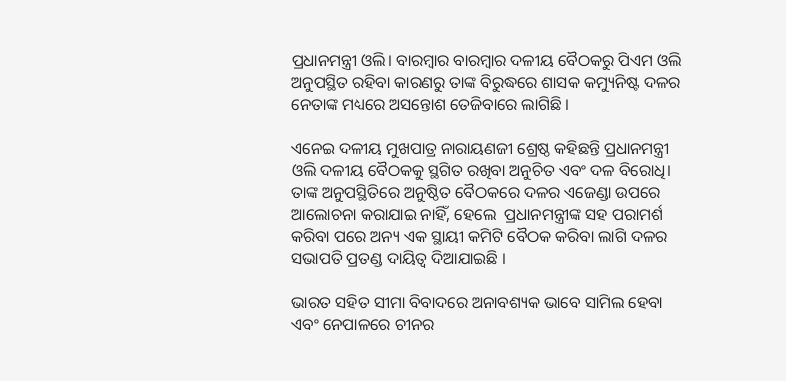ପ୍ରଧାନମନ୍ତ୍ରୀ ଓଲି। ବାରମ୍ବାର ବାରମ୍ବାର ଦଳୀୟ ବୈଠକରୁ ପିଏମ ଓଲି ଅନୁପସ୍ଥିତ ରହିବା କାରଣରୁ ତାଙ୍କ ବିରୁଦ୍ଧରେ ଶାସକ କମ୍ୟୁନିଷ୍ଟ ଦଳର ନେତାଙ୍କ ମଧ୍ୟରେ ଅସନ୍ତୋଶ ତେଜିବାରେ ଲାଗିଛି ।

ଏନେଇ ଦଳୀୟ ମୁଖପାତ୍ର ନାରାୟଣଜୀ ଶ୍ରେଷ୍ଠ କହିଛନ୍ତି ପ୍ରଧାନମନ୍ତ୍ରୀ ଓଲି ଦଳୀୟ ବୈଠକକୁ ସ୍ଥଗିତ ରଖିବା ଅନୁଚିତ ଏବଂ ଦଳ ବିରୋଧି। ତାଙ୍କ ଅନୁପସ୍ଥିତିରେ ଅନୁଷ୍ଠିତ ବୈଠକରେ ଦଳର ଏଜେଣ୍ଡା ଉପରେ ଆଲୋଚନା କରାଯାଇ ନାହିଁ, ହେଲେ  ପ୍ରଧାନମନ୍ତ୍ରୀଙ୍କ ସହ ପରାମର୍ଶ କରିବା ପରେ ଅନ୍ୟ ଏକ ସ୍ଥାୟୀ କମିଟି ବୈଠକ କରିବା ଲାଗି ଦଳର ସଭାପତି ପ୍ରତଣ୍ଡ ଦାୟିତ୍ୱ ଦିଆଯାଇଛି ।

ଭାରତ ସହିତ ସୀମା ବିବାଦରେ ଅନାବଶ୍ୟକ ଭାବେ ସାମିଲ ହେବା ଏବଂ ନେପାଳରେ ଚୀନର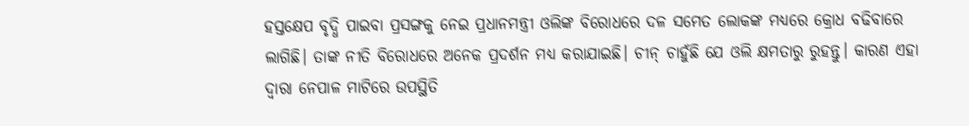ହସ୍ତକ୍ଷେପ ବୃଦ୍ଧି ପାଇବା ପ୍ରସଙ୍ଗକୁ ନେଇ ପ୍ରଧାନମନ୍ତ୍ରୀ ଓଲିଙ୍କ ବିରୋଧରେ ଦଳ ସମେତ ଲୋକଙ୍କ ମଧ୍ୟରେ କ୍ରୋଧ ବଢିବାରେ ଲାଗିଛି। ତାଙ୍କ ନୀତି ବିରୋଧରେ ଅନେକ ପ୍ରଦର୍ଶନ ମଧ୍ୟ କରାଯାଇଛି। ଚୀନ୍ ଚାହୁଁଛି ଯେ ଓଲି କ୍ଷମତାରୁ ରୁହନ୍ତୁ। କାରଣ ଏହା ଦ୍ୱାରା ନେପାଳ ମାଟିରେ ଉପସ୍ଥିତି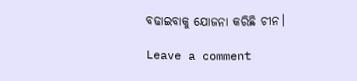ବଢାଇବାକୁ ଯୋଜନା କରିଛି ଚୀନ।

Leave a comment